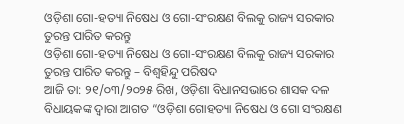ଓଡ଼ିଶା ଗୋ-ହତ୍ୟା ନିଷେଧ ଓ ଗୋ-ସଂରକ୍ଷଣ ବିଲକୁ ରାଜ୍ୟ ସରକାର ତୁରନ୍ତ ପାରିତ କରନ୍ତୁ
ଓଡ଼ିଶା ଗୋ-ହତ୍ୟା ନିଷେଧ ଓ ଗୋ-ସଂରକ୍ଷଣ ବିଲକୁ ରାଜ୍ୟ ସରକାର ତୁରନ୍ତ ପାରିତ କରନ୍ତୁ – ବିଶ୍ବହିନ୍ଦୁ ପରିଷଦ
ଆଜି ତା: ୨୧/୦୩/୨୦୨୫ ରିଖ, ଓଡ଼ିଶା ବିଧାନସଭାରେ ଶାସକ ଦଳ ବିଧାୟକଙ୍କ ଦ୍ଵାରା ଆଗତ “ଓଡ଼ିଶା ଗୋହତ୍ୟା ନିଷେଧ ଓ ଗୋ ସଂରକ୍ଷଣ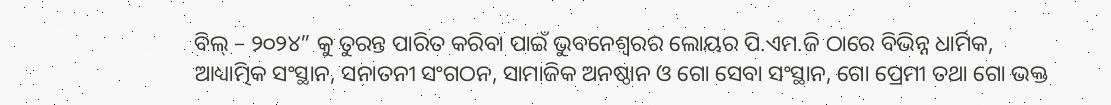ବିଲ୍ – ୨୦୨୪” କୁ ତୁରନ୍ତ ପାରିତ କରିବା ପାଇଁ ଭୁବନେଶ୍ୱରର ଲୋୟର ପି.ଏମ.ଜି ଠାରେ ବିଭିନ୍ନ ଧାର୍ମିକ, ଆଧ୍ୟାତ୍ମିକ ସଂସ୍ଥାନ, ସନାତନୀ ସଂଗଠନ, ସାମାଜିକ ଅନଷ୍ଠାନ ଓ ଗୋ ସେବା ସଂସ୍ଥାନ, ଗୋ ପ୍ରେମୀ ତଥା ଗୋ ଭକ୍ତ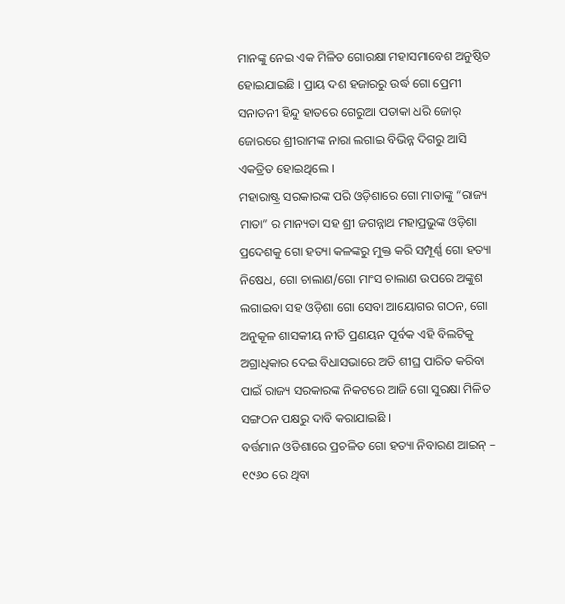ମାନଙ୍କୁ ନେଇ ଏକ ମିଳିତ ଗୋରକ୍ଷା ମହାସମାବେଶ ଅନୁଷ୍ଠିତ ହୋଇଯାଇଛି । ପ୍ରାୟ ଦଶ ହଜାରରୁ ଉର୍ଦ୍ଧ ଗୋ ପ୍ରେମୀ ସନାତନୀ ହିନ୍ଦୁ ହାତରେ ଗେରୁଆ ପତାକା ଧରି ଜୋର୍ ଜୋରରେ ଶ୍ରୀରାମଙ୍କ ନାରା ଲଗାଇ ବିଭିନ୍ନ ଦିଗରୁ ଆସି ଏକତ୍ରିତ ହୋଇଥିଲେ ।
ମହାରାଷ୍ଟ୍ର ସରକାରଙ୍କ ପରି ଓଡ଼ିଶାରେ ଗୋ ମାତାଙ୍କୁ “ରାଜ୍ୟ ମାତା” ର ମାନ୍ୟତା ସହ ଶ୍ରୀ ଜଗନ୍ନାଥ ମହାପ୍ରଭୁଙ୍କ ଓଡ଼ିଶା ପ୍ରଦେଶକୁ ଗୋ ହତ୍ୟା କଳଙ୍କରୁ ମୁକ୍ତ କରି ସମ୍ପୂର୍ଣ୍ଣ ଗୋ ହତ୍ୟା ନିଷେଧ, ଗୋ ଚାଲାଣ/ଗୋ ମାଂସ ଚାଲାଣ ଉପରେ ଅଙ୍କୁଶ ଲଗାଇବା ସହ ଓଡ଼ିଶା ଗୋ ସେବା ଆୟୋଗର ଗଠନ, ଗୋ ଅନୁକୂଳ ଶାସକୀୟ ନୀତି ପ୍ରଣୟନ ପୂର୍ବକ ଏହି ବିଲଟିକୁ ଅଗ୍ରାଧିକାର ଦେଇ ବିଧାସଭାରେ ଅତି ଶୀଘ୍ର ପାରିତ କରିବା ପାଇଁ ରାଜ୍ୟ ସରକାରଙ୍କ ନିକଟରେ ଆଜି ଗୋ ସୁରକ୍ଷା ମିଳିତ ସଙ୍ଗଠନ ପକ୍ଷରୁ ଦାବି କରାଯାଇଛି ।
ବର୍ତ୍ତମାନ ଓଡିଶାରେ ପ୍ରଚଳିତ ଗୋ ହତ୍ୟା ନିବାରଣ ଆଇନ୍ – ୧୯୬୦ ରେ ଥିବା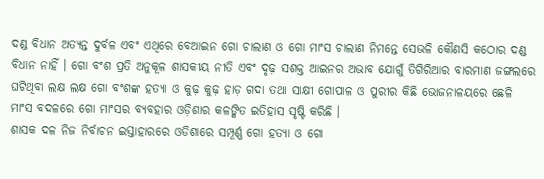ଦଣ୍ଡ ବିଧାନ ଅତ୍ୟନ୍ତ ଦୁର୍ବଳ ଏବଂ ଏଥିରେ ବେଆଇନ ଗୋ ଚାଲାଣ ଓ ଗୋ ମାଂସ ଚାଲାଣ ନିମନ୍ତେ ସେଭଳି କୌଣସି କଠୋର ଦଣ୍ଡ ବିଧାନ ନାହିଁ । ଗୋ ବଂଶ ପ୍ରତି ଅନୁକୂଳ ଶାସକୀୟ ନୀତି ଏବଂ ଦୃଢ଼ ସଶକ୍ତ ଆଇନର ଅଭାବ ଯୋଗୁଁ ତିଗିରିଆର ବାରମାଣ ଜଙ୍ଗଲରେ ଘଟିଥିବା ଲକ୍ଷ ଲକ୍ଷ ଗୋ ବଂଶଙ୍କ ହତ୍ୟା ଓ କୁଢ଼ କୁଢ଼ ହାଡ଼ ଗଦା ତଥା ସାକ୍ଷୀ ଗୋପାଳ ଓ ପୁରୀର କିଛି ଭୋଜନାଳୟରେ ଛେଳି ମାଂସ ବଦଳରେ ଗୋ ମାଂସର ବ୍ୟବହାର ଓଡ଼ିଶାର କଳଙ୍କିତ ଇତିହାସ ସୃଷ୍ଟି କରିଛି ।
ଶାସକ ଦଳ ନିଜ ନିର୍ବାଚନ ଇସ୍ତାହାରରେ ଓଡିଶାରେ ସମ୍ପୂର୍ଣ୍ଣ ଗୋ ହତ୍ୟା ଓ ଗୋ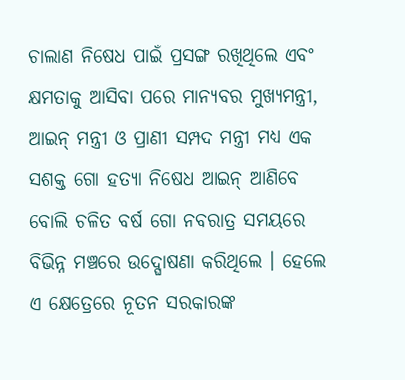ଚାଲାଣ ନିଷେଧ ପାଇଁ ପ୍ରସଙ୍ଗ ରଖିଥିଲେ ଏବଂ କ୍ଷମତାକୁ ଆସିବା ପରେ ମାନ୍ୟବର ମୁଖ୍ୟମନ୍ତ୍ରୀ, ଆଇନ୍ ମନ୍ତ୍ରୀ ଓ ପ୍ରାଣୀ ସମ୍ପଦ ମନ୍ତ୍ରୀ ମଧ୍ୟ ଏକ ସଶକ୍ତ ଗୋ ହତ୍ୟା ନିଷେଧ ଆଇନ୍ ଆଣିବେ ବୋଲି ଚଳିତ ବର୍ଷ ଗୋ ନବରାତ୍ର ସମୟରେ ବିଭିନ୍ନ ମଞ୍ଚରେ ଉଦ୍ଘୋଷଣା କରିଥିଲେ । ହେଲେ ଏ କ୍ଷେତ୍ରେରେ ନୂତନ ସରକାରଙ୍କ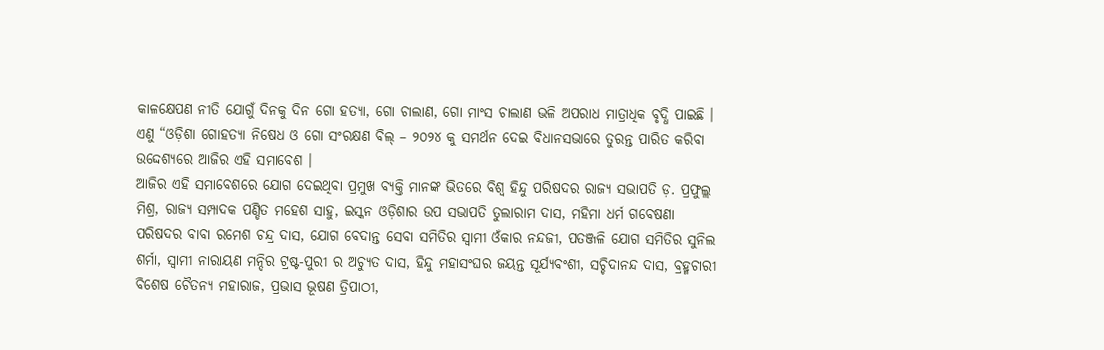କାଳକ୍ଷେପଣ ନୀତି ଯୋଗୁଁ ଦିନକୁ ଦିନ ଗୋ ହତ୍ୟା, ଗୋ ଚାଲାଣ, ଗୋ ମାଂସ ଚାଲାଣ ଭଳି ଅପରାଧ ମାତ୍ରାଧିକ ବୃଦ୍ଧି ପାଇଛି । ଏଣୁ “ଓଡ଼ିଶା ଗୋହତ୍ୟା ନିଷେଧ ଓ ଗୋ ସଂରକ୍ଷଣ ବିଲ୍ – ୨୦୨୪ କୁ ସମର୍ଥନ ଦେଇ ବିଧାନସଭାରେ ତୁରନ୍ତ ପାରିତ କରିବା ଉଦ୍ଦେଶ୍ୟରେ ଆଜିର ଏହି ସମାବେଶ ।
ଆଜିର ଏହି ସମାବେଶରେ ଯୋଗ ଦେଇଥିବା ପ୍ରମୁଖ ବ୍ୟକ୍ତି ମାନଙ୍କ ଭିତରେ ବିଶ୍ଵ ହିନ୍ଦୁ ପରିଷଦର ରାଜ୍ୟ ସଭାପତି ଡ଼. ପ୍ରଫୁଲ୍ଲ ମିଶ୍ର, ରାଜ୍ୟ ସମ୍ପାଦକ ପଣ୍ଡିତ ମହେଶ ସାହୁ, ଇସ୍କନ ଓଡ଼ିଶାର ଉପ ସଭାପତି ତୁଲାରାମ ଦାସ, ମହିମା ଧର୍ମ ଗବେଷଣା ପରିଷଦର ବାବା ରମେଶ ଚନ୍ଦ୍ର ଦାସ, ଯୋଗ ବେଦାନ୍ତ ସେବା ସମିତିର ସ୍ବାମୀ ଓଁକାର ନନ୍ଦଜୀ, ପତଞ୍ଜଳି ଯୋଗ ସମିତିର ସୁନିଲ ଶର୍ମା, ସ୍ବାମୀ ନାରାୟଣ ମନ୍ଦିର ଟ୍ରଷ୍ଟ-ପୁରୀ ର ଅଚ୍ୟୁତ ଦାସ, ହିନ୍ଦୁ ମହାସଂଘର ଜୟନ୍ତ ସୂର୍ଯ୍ୟବଂଶୀ, ସଚ୍ଚିଦାନନ୍ଦ ଦାସ, ବ୍ରହ୍ମଚାରୀ ବିଶେଷ ଚୈତନ୍ୟ ମହାରାଜ, ପ୍ରଭାସ ଭୂଷଣ ତ୍ରିପାଠୀ,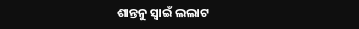ଶାନ୍ତନୁ ସ୍ୱାଇଁ ଲଲାଟ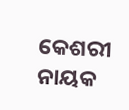କେଶରୀ ନାୟକ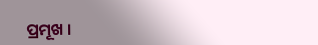ପ୍ରମୂଖ ।